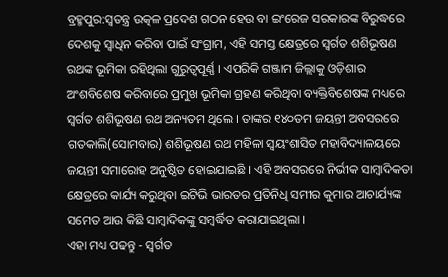ବ୍ରହ୍ମପୁର:ସ୍ୱତନ୍ତ୍ର ଉତ୍କଳ ପ୍ରଦେଶ ଗଠନ ହେଉ ବା ଇଂରେଜ ସରକାରଙ୍କ ବିରୁଦ୍ଧରେ ଦେଶକୁ ସ୍ୱାଧିନ କରିବା ପାଇଁ ସଂଗ୍ରାମ, ଏହି ସମସ୍ତ କ୍ଷେତ୍ରରେ ସ୍ୱର୍ଗତ ଶଶିଭୂଷଣ ରଥଙ୍କ ଭୂମିକା ରହିଥିଲା ଗୁରୁତ୍ୱପୂର୍ଣ୍ଣ । ଏପରିକି ଗଞ୍ଜାମ ଜିଲ୍ଲାକୁ ଓଡ଼ିଶାର ଅଂଶବିଶେଷ କରିବାରେ ପ୍ରମୁଖ ଭୂମିକା ଗ୍ରହଣ କରିଥିବା ବ୍ୟକ୍ତିବିଶେଷଙ୍କ ମଧ୍ୟରେ ସ୍ୱର୍ଗତ ଶଶିଭୂଷଣ ରଥ ଅନ୍ୟତମ ଥିଲେ । ତାଙ୍କର ୧୪୦ତମ ଜୟନ୍ତୀ ଅବସରରେ ଗତକାଲି(ସୋମବାର) ଶଶିଭୂଷଣ ରଥ ମହିଳା ସ୍ୱୟଂଶାସିତ ମହାବିଦ୍ୟାଳୟରେ ଜୟନ୍ତୀ ସମାରୋହ ଅନୁଷ୍ଠିତ ହୋଇଯାଇଛି । ଏହି ଅବସରରେ ନିର୍ଭୀକ ସାମ୍ୱାଦିକତା କ୍ଷେତ୍ରରେ କାର୍ଯ୍ୟ କରୁଥିବା ଇଟିଭି ଭାରତର ପ୍ରତିନିଧି ସମୀର କୁମାର ଆଚାର୍ଯ୍ୟଙ୍କ ସମେତ ଆଉ କିଛି ସାମ୍ବାଦିକଙ୍କୁ ସମ୍ୱର୍ଦ୍ଧିତ କରାଯାଇଥିଲା ।
ଏହା ମଧ୍ୟ ପଢନ୍ତୁ - ସ୍ୱର୍ଗତ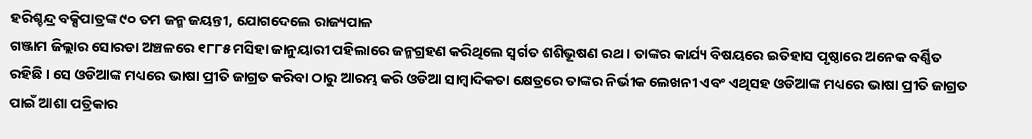ହରିଶ୍ଚନ୍ଦ୍ର ବକ୍ସିପାତ୍ରଙ୍କ ୯୦ ତମ ଜନ୍ମ ଜୟନ୍ତୀ, ଯୋଗଦେଲେ ରାଜ୍ୟପାଳ
ଗଞ୍ଜାମ ଜିଲ୍ଲାର ସୋରଡା ଅଞ୍ଚଳରେ ୧୮୮୫ ମସିହା ଜାନୁୟାରୀ ପହିଲାରେ ଜନ୍ମଗ୍ରହଣ କରିଥିଲେ ସ୍ୱର୍ଗତ ଶଶିଭୂଷଣ ରଥ । ତାଙ୍କର କାର୍ଯ୍ୟ ବିଷୟରେ ଇତିହାସ ପୃଷ୍ଠାରେ ଅନେକ ବର୍ଣ୍ଣିତ ରହିଛି । ସେ ଓଡିଆଙ୍କ ମଧ୍ୟରେ ଭାଷା ପ୍ରୀତି ଜାଗ୍ରତ କରିବା ଠାରୁ ଆରମ୍ଭ କରି ଓଡିଆ ସାମ୍ୱାଦିକତା କ୍ଷେତ୍ରରେ ତାଙ୍କର ନିର୍ଭୀକ ଲେଖନୀ ଏବଂ ଏଥିସହ ଓଡିଆଙ୍କ ମଧ୍ୟରେ ଭାଷା ପ୍ରୀତି ଜାଗ୍ରତ ପାଇଁ ଆଶା ପତ୍ରିକାର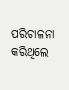ପରିଚାଳନା କରିଥିଲେ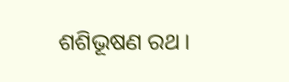ଶଶିଭୂଷଣ ରଥ ।